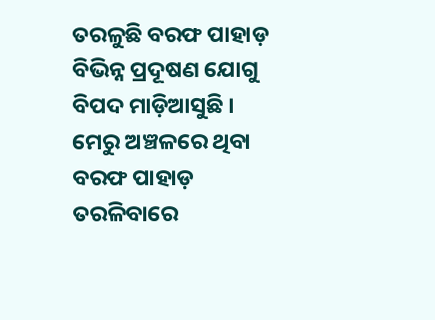ତରଳୁଛି ବରଫ ପାହାଡ଼
ବିଭିନ୍ନ ପ୍ରଦୂଷଣ ଯୋଗୁ ବିପଦ ମାଡ଼ିଆସୁଛି । ମେରୁ ଅଞ୍ଚଳରେ ଥିବା ବରଫ ପାହାଡ଼ ତରଳିବାରେ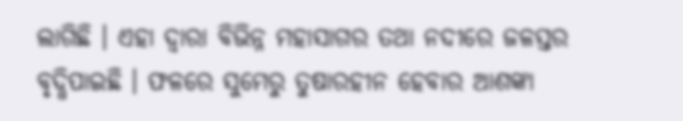ଲାଗିଛି । ଏହା ଦ୍ୱାରା ବିଭିନ୍ନ ମହାସାଗର ତଥା ନଦୀରେ ଜଳସ୍ତର ବୃଦ୍ଧିପାଇଛି । ଫଳରେ ସୁମେରୁ ତୁଷାରହୀନ ହେବାର ଆଶଙ୍କା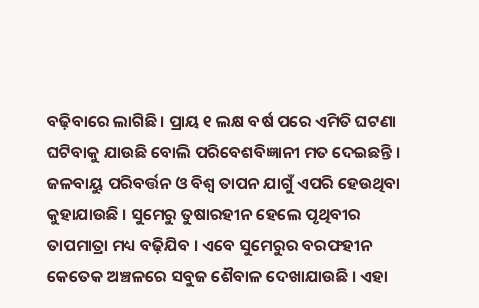ବଢ଼ିବାରେ ଲାଗିଛି । ପ୍ରାୟ ୧ ଲକ୍ଷ ବର୍ଷ ପରେ ଏମିତି ଘଟଣା ଘଟିବାକୁ ଯାଉଛି ବୋଲି ପରିବେଶବିଜ୍ଞାନୀ ମତ ଦେଇଛନ୍ତି । ଜଳବାୟୁ ପରିବର୍ତ୍ତନ ଓ ବିଶ୍ୱ ତାପନ ଯାଗୁଁ ଏପରି ହେଉଥିବା କୁହାଯାଉଛି । ସୁମେରୁ ତୁଷାରହୀନ ହେଲେ ପୃଥିବୀର ତାପମାତ୍ରା ମଧ୍ୟ ବଢ଼ିଯିବ । ଏବେ ସୁମେରୁର ବରଫହୀନ କେତେକ ଅଞ୍ଚଳରେ ସବୁଜ ଶୈବାଳ ଦେଖାଯାଉଛି । ଏହା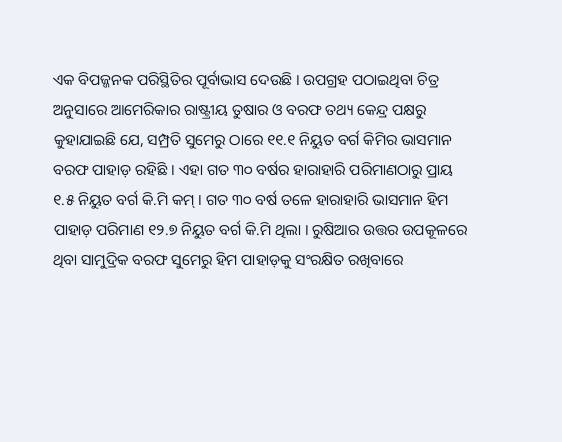ଏକ ବିପଜ୍ଜନକ ପରିସ୍ଥିତିର ପୂର୍ବାଭାସ ଦେଉଛି । ଉପଗ୍ରହ ପଠାଇଥିବା ଚିତ୍ର ଅନୁସାରେ ଆମେରିକାର ରାଷ୍ଟ୍ରୀୟ ତୁଷାର ଓ ବରଫ ତଥ୍ୟ କେନ୍ଦ୍ର ପକ୍ଷରୁ କୁହାଯାଇଛି ଯେ, ସମ୍ପ୍ରତି ସୁମେରୁ ଠାରେ ୧୧.୧ ନିୟୁତ ବର୍ଗ କିମିର ଭାସମାନ ବରଫ ପାହାଡ଼ ରହିଛି । ଏହା ଗତ ୩୦ ବର୍ଷର ହାରାହାରି ପରିମାଣଠାରୁ ପ୍ରାୟ ୧.୫ ନିୟୁତ ବର୍ଗ କି.ମି କମ୍ । ଗତ ୩୦ ବର୍ଷ ତଳେ ହାରାହାରି ଭାସମାନ ହିମ ପାହାଡ଼ ପରିମାଣ ୧୨.୭ ନିୟୁତ ବର୍ଗ କି.ମି ଥିଲା । ରୁଷିଆର ଉତ୍ତର ଉପକୂଳରେ ଥିବା ସାମୁଦ୍ରିକ ବରଫ ସୁମେରୁ ହିମ ପାହାଡ଼କୁ ସଂରକ୍ଷିତ ରଖିବାରେ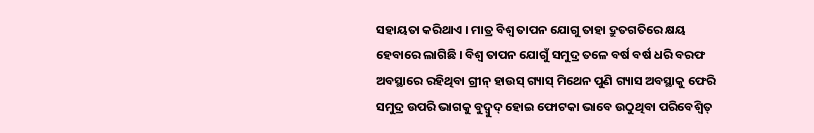ସହାୟତା କରିଥାଏ । ମାତ୍ର ବିଶ୍ୱ ତାପନ ଯୋଗୁ ତାହା ଦ୍ରୁତଗତିରେ କ୍ଷୟ ହେବାରେ ଲାଗିଛି । ବିଶ୍ୱ ତାପନ ଯୋଗୁଁ ସମୁଦ୍ର ତଳେ ବର୍ଷ ବର୍ଷ ଧରି ବରଫ ଅବସ୍ଥାରେ ରହିଥିବା ଗ୍ରୀନ୍ ହାଉସ୍ ଗ୍ୟାସ୍ ମିଥେନ ପୁଣି ଗ୍ୟାସ ଅବସ୍ଥାକୁ ଫେରି ସମୁଦ୍ର ଉପରି ଭାଗକୁ ବୁଦ୍ବୁଦ୍ ହୋଇ ଫୋଟକା ଭାବେ ଉଠୁଥିବା ପରିବେଶ୍ବିତ୍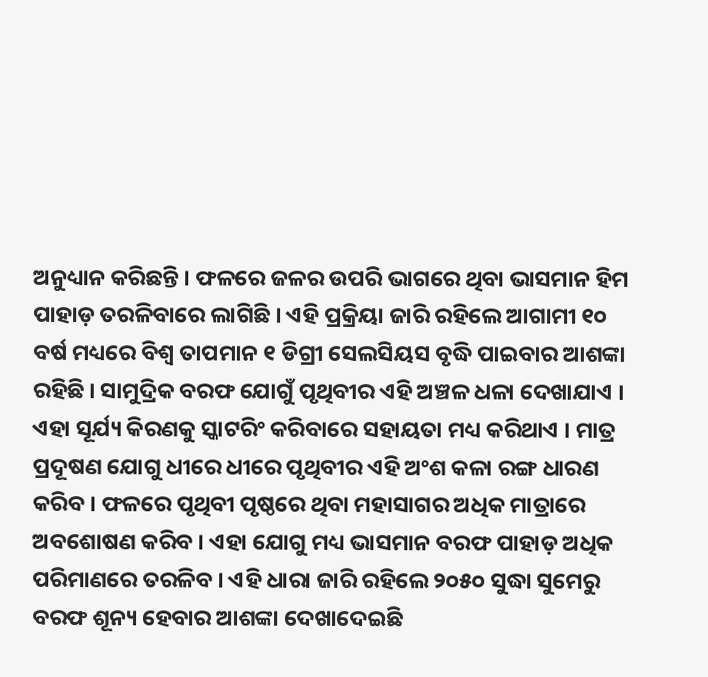ଅନୁଧ୍ୟାନ କରିଛନ୍ତି । ଫଳରେ ଜଳର ଉପରି ଭାଗରେ ଥିବା ଭାସମାନ ହିମ ପାହାଡ଼ ତରଳିବାରେ ଲାଗିଛି । ଏହି ପ୍ରକ୍ରିୟା ଜାରି ରହିଲେ ଆଗାମୀ ୧୦ ବର୍ଷ ମଧ୍ୟରେ ବିଶ୍ୱ ତାପମାନ ୧ ଡିଗ୍ରୀ ସେଲସିୟସ ବୃଦ୍ଧି ପାଇବାର ଆଶଙ୍କା ରହିଛି । ସାମୁଦ୍ରିକ ବରଫ ଯୋଗୁଁ ପୃଥିବୀର ଏହି ଅଞ୍ଚଳ ଧଳା ଦେଖାଯାଏ । ଏହା ସୂର୍ଯ୍ୟ କିରଣକୁ ସ୍କାଟରିଂ କରିବାରେ ସହାୟତା ମଧ୍ୟ କରିଥାଏ । ମାତ୍ର ପ୍ରଦୂଷଣ ଯୋଗୁ ଧୀରେ ଧୀରେ ପୃଥିବୀର ଏହି ଅଂଶ କଳା ରଙ୍ଗ ଧାରଣ କରିବ । ଫଳରେ ପୃଥିବୀ ପୃଷ୍ଠରେ ଥିବା ମହାସାଗର ଅଧିକ ମାତ୍ରାରେ ଅବଶୋଷଣ କରିବ । ଏହା ଯୋଗୁ ମଧ୍ୟ ଭାସମାନ ବରଫ ପାହାଡ଼ ଅଧିକ ପରିମାଣରେ ତରଳିବ । ଏହି ଧାରା ଜାରି ରହିଲେ ୨୦୫୦ ସୁଦ୍ଧା ସୁମେରୁ ବରଫ ଶୂନ୍ୟ ହେବାର ଆଶଙ୍କା ଦେଖାଦେଇଛି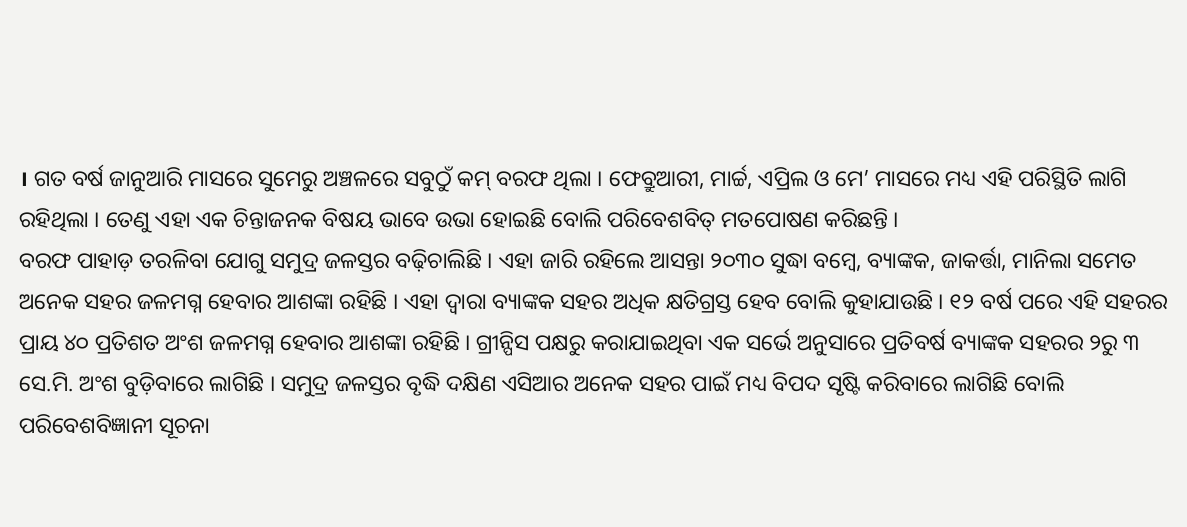। ଗତ ବର୍ଷ ଜାନୁଆରି ମାସରେ ସୁମେରୁ ଅଞ୍ଚଳରେ ସବୁଠୁଁ କମ୍ ବରଫ ଥିଲା । ଫେବ୍ରୁଆରୀ, ମାର୍ଚ୍ଚ, ଏପ୍ରିଲ ଓ ମେ’ ମାସରେ ମଧ୍ୟ ଏହି ପରିସ୍ଥିତି ଲାଗି ରହିଥିଲା । ତେଣୁ ଏହା ଏକ ଚିନ୍ତାଜନକ ବିଷୟ ଭାବେ ଉଭା ହୋଇଛି ବୋଲି ପରିବେଶବିତ୍ ମତପୋଷଣ କରିଛନ୍ତି ।
ବରଫ ପାହାଡ଼ ତରଳିବା ଯୋଗୁ ସମୁଦ୍ର ଜଳସ୍ତର ବଢ଼ିଚାଲିଛି । ଏହା ଜାରି ରହିଲେ ଆସନ୍ତା ୨୦୩୦ ସୁଦ୍ଧା ବମ୍ବେ, ବ୍ୟାଙ୍କକ, ଜାକର୍ତ୍ତା, ମାନିଲା ସମେତ ଅନେକ ସହର ଜଳମଗ୍ନ ହେବାର ଆଶଙ୍କା ରହିଛି । ଏହା ଦ୍ୱାରା ବ୍ୟାଙ୍କକ ସହର ଅଧିକ କ୍ଷତିଗ୍ରସ୍ତ ହେବ ବୋଲି କୁହାଯାଉଛି । ୧୨ ବର୍ଷ ପରେ ଏହି ସହରର ପ୍ରାୟ ୪୦ ପ୍ରତିଶତ ଅଂଶ ଜଳମଗ୍ନ ହେବାର ଆଶଙ୍କା ରହିଛି । ଗ୍ରୀନ୍ପିସ ପକ୍ଷରୁ କରାଯାଇଥିବା ଏକ ସର୍ଭେ ଅନୁସାରେ ପ୍ରତିବର୍ଷ ବ୍ୟାଙ୍କକ ସହରର ୨ରୁ ୩ ସେ.ମି. ଅଂଶ ବୁଡ଼ିବାରେ ଲାଗିଛି । ସମୁଦ୍ର ଜଳସ୍ତର ବୃଦ୍ଧି ଦକ୍ଷିଣ ଏସିଆର ଅନେକ ସହର ପାଇଁ ମଧ୍ୟ ବିପଦ ସୃଷ୍ଟି କରିବାରେ ଲାଗିଛି ବୋଲି ପରିବେଶବିଜ୍ଞାନୀ ସୂଚନା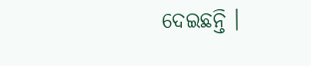ଦେଇଛନ୍ତି ।